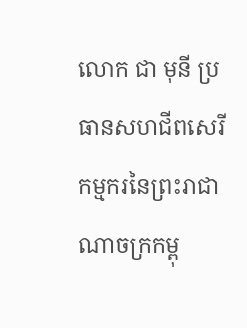លោក ជា មុនី ប្រធានសហជីពសេរីកម្មករនៃព្រះរាជាណាចក្រកម្ពុ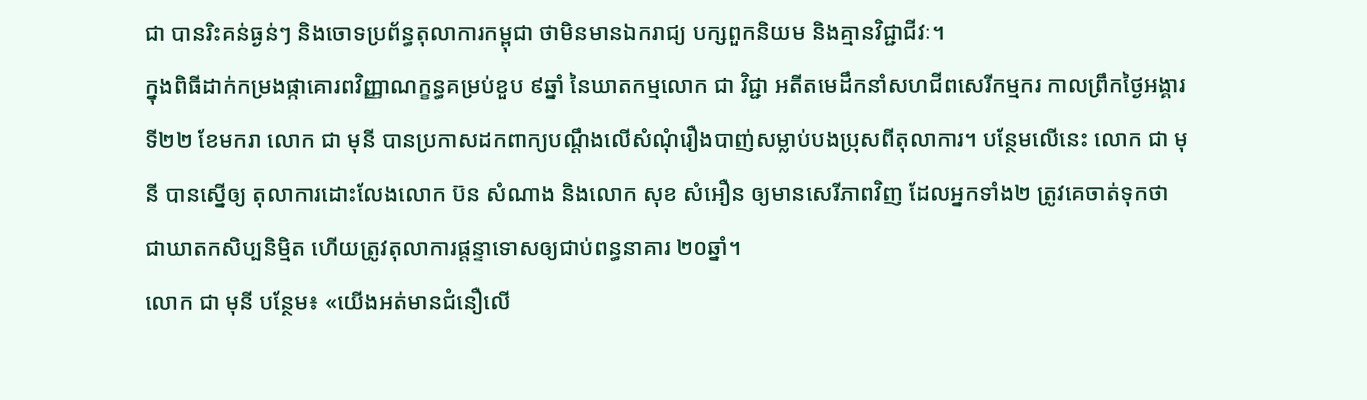ជា បានរិះគន់ធ្ងន់ៗ និងចោទប្រព័ន្ធតុលាការកម្ពុជា ថាមិនមានឯករាជ្យ បក្សពួកនិយម និងគ្មានវិជ្ជាជីវៈ។
ក្នុងពិធីដាក់កម្រងផ្កាគោរពវិញ្ញាណក្ខន្ធគម្រប់ខួប ៩ឆ្នាំ នៃឃាតកម្មលោក ជា វិជ្ជា អតីតមេដឹកនាំសហជីពសេរីកម្មករ កាលព្រឹកថ្ងៃអង្គារ ទី២២ ខែមករា លោក ជា មុនី បានប្រកាសដកពាក្យបណ្ដឹងលើសំណុំរឿងបាញ់សម្លាប់បងប្រុសពីតុលាការ។ បន្ថែមលើនេះ លោក ជា មុនី បានស្នើឲ្យ តុលាការដោះលែងលោក ប៊ន សំណាង និងលោក សុខ សំអឿន ឲ្យមានសេរីភាពវិញ ដែលអ្នកទាំង២ ត្រូវគេចាត់ទុកថា ជាឃាតកសិប្បនិម្មិត ហើយត្រូវតុលាការផ្តន្ទាទោសឲ្យជាប់ពន្ធនាគារ ២០ឆ្នាំ។
លោក ជា មុនី បន្ថែម៖ «យើងអត់មានជំនឿលើ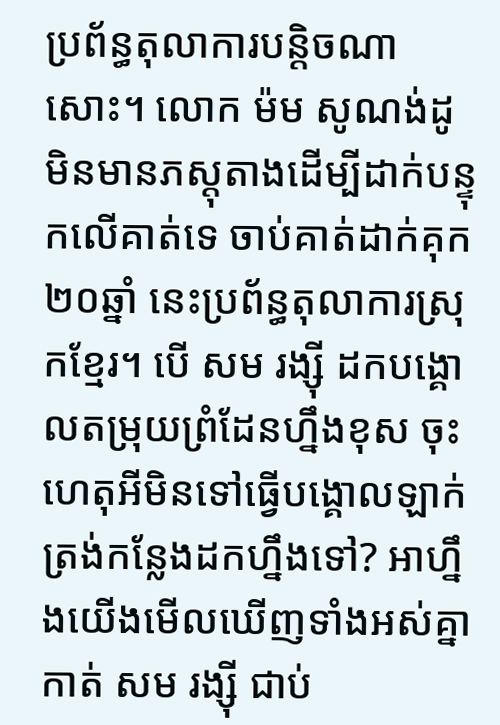ប្រព័ន្ធតុលាការបន្តិចណាសោះ។ លោក ម៉ម សូណង់ដូ មិនមានភស្តុតាងដើម្បីដាក់បន្ទុកលើគាត់ទេ ចាប់គាត់ដាក់គុក ២០ឆ្នាំ នេះប្រព័ន្ធតុលាការស្រុកខ្មែរ។ បើ សម រង្ស៊ី ដកបង្គោលតម្រុយព្រំដែនហ្នឹងខុស ចុះហេតុអីមិនទៅធ្វើបង្គោលឡាក់ត្រង់កន្លែងដកហ្នឹងទៅ? អាហ្នឹងយើងមើលឃើញទាំងអស់គ្នា កាត់ សម រង្ស៊ី ជាប់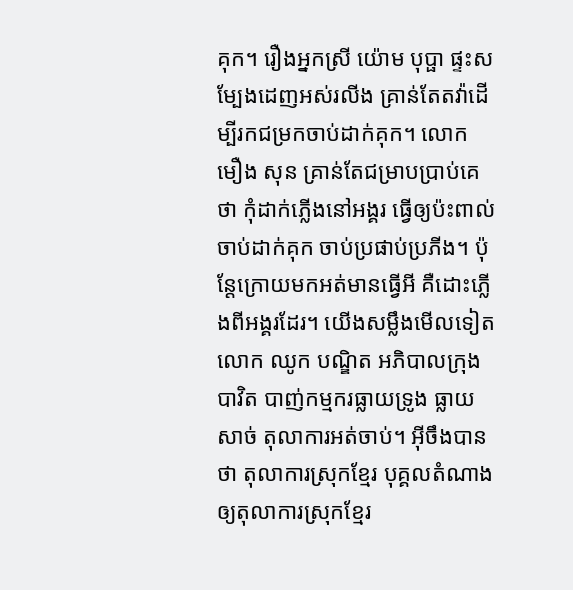គុក។ រឿងអ្នកស្រី យ៉ោម បុប្ផា ផ្ទះសម្បែងដេញអស់រលីង គ្រាន់តែតវ៉ាដើម្បីរកជម្រកចាប់ដាក់គុក។ លោក មឿង សុន គ្រាន់តែជម្រាបប្រាប់គេថា កុំដាក់ភ្លើងនៅអង្គរ ធ្វើឲ្យប៉ះពាល់ ចាប់ដាក់គុក ចាប់ប្រផាប់ប្រភីង។ ប៉ុន្តែក្រោយមកអត់មានធ្វើអី គឺដោះភ្លើងពីអង្គរដែរ។ យើងសម្លឹងមើលទៀត លោក ឈូក បណ្ឌិត អភិបាលក្រុងបាវិត បាញ់កម្មករធ្លាយទ្រូង ធ្លាយសាច់ តុលាការអត់ចាប់។ អ៊ីចឹងបានថា តុលាការស្រុកខ្មែរ បុគ្គលតំណាងឲ្យតុលាការស្រុកខ្មែរ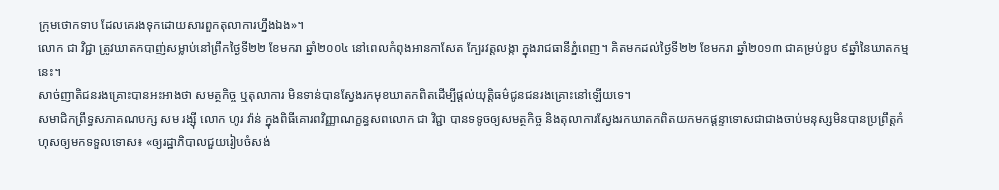ក្រុមថោកទាប ដែលគេរងទុកដោយសារពួកតុលាការហ្នឹងឯង»។
លោក ជា វិជ្ជា ត្រូវឃាតកបាញ់សម្លាប់នៅព្រឹកថ្ងៃទី២២ ខែមករា ឆ្នាំ២០០៤ នៅពេលកំពុងអានកាសែត ក្បែរវត្តលង្កា ក្នុងរាជធានីភ្នំពេញ។ គិតមកដល់ថ្ងៃទី២២ ខែមករា ឆ្នាំ២០១៣ ជាគម្រប់ខួប ៩ឆ្នាំនៃឃាតកម្មនេះ។
សាច់ញាតិជនរងគ្រោះបានអះអាងថា សមត្ថកិច្ច ឬតុលាការ មិនទាន់បានស្វែងរកមុខឃាតកពិតដើម្បីផ្តល់យុត្តិធម៌ជូនជនរងគ្រោះនៅឡើយទេ។
សមាជិកព្រឹទ្ធសភាគណបក្ស សម រង្ស៊ី លោក ហូរ វ៉ាន់ ក្នុងពិធីគោរពវិញ្ញាណក្ខន្ធសពលោក ជា វិជ្ជា បានទទូចឲ្យសមត្ថកិច្ច និងតុលាការស្វែងរកឃាតកពិតយកមកផ្ដន្ទាទោសជាជាងចាប់មនុស្សមិនបានប្រព្រឹត្តកំហុសឲ្យមកទទួលទោស៖ «ឲ្យរដ្ឋាភិបាលជួយរៀបចំសង់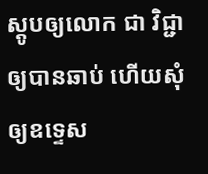ស្តូបឲ្យលោក ជា វិជ្ជា ឲ្យបានឆាប់ ហើយសុំឲ្យឧទ្ទេស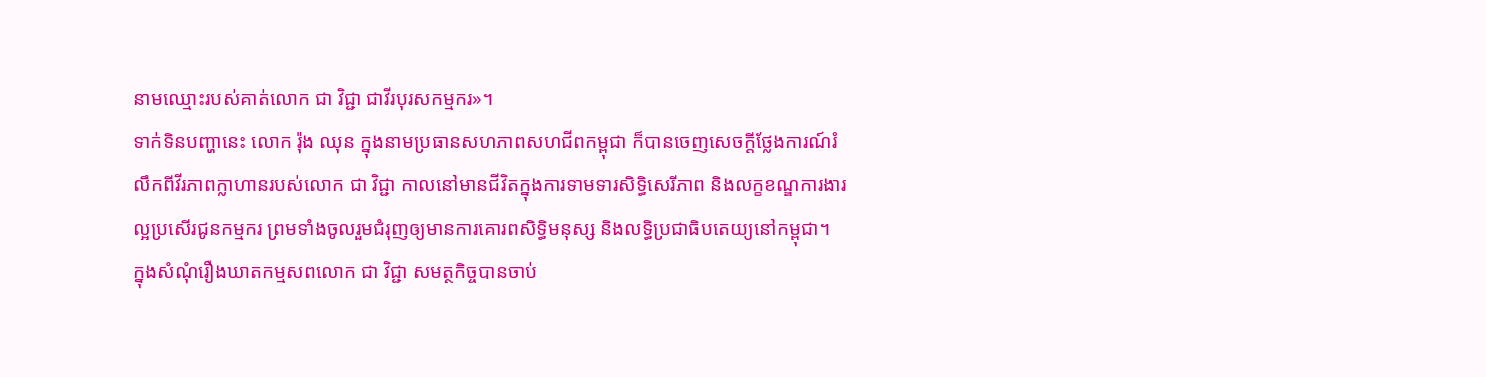នាមឈ្មោះរបស់គាត់លោក ជា វិជ្ជា ជាវីរបុរសកម្មករ»។
ទាក់ទិនបញ្ហានេះ លោក រ៉ុង ឈុន ក្នុងនាមប្រធានសហភាពសហជីពកម្ពុជា ក៏បានចេញសេចក្ដីថ្លែងការណ៍រំលឹកពីវីរភាពក្លាហានរបស់លោក ជា វិជ្ជា កាលនៅមានជីវិតក្នុងការទាមទារសិទ្ធិសេរីភាព និងលក្ខខណ្ឌការងារល្អប្រសើរជូនកម្មករ ព្រមទាំងចូលរួមជំរុញឲ្យមានការគោរពសិទ្ធិមនុស្ស និងលទ្ធិប្រជាធិបតេយ្យនៅកម្ពុជា។
ក្នុងសំណុំរឿងឃាតកម្មសពលោក ជា វិជ្ជា សមត្ថកិច្ចបានចាប់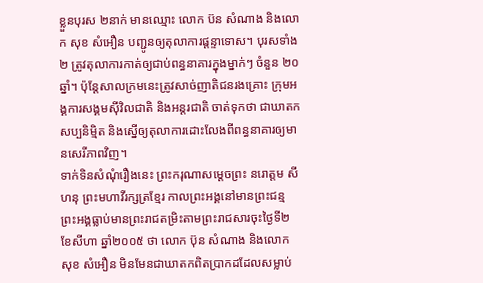ខ្លួនបុរស ២នាក់ មានឈ្មោះ លោក ប៊ន សំណាង និងលោក សុខ សំអឿន បញ្ជូនឲ្យតុលាការផ្ដន្ទាទោស។ បុរសទាំង២ ត្រូវតុលាការកាត់ឲ្យជាប់ពន្ធនាគារក្នុងម្នាក់ៗ ចំនួន ២០ឆ្នាំ។ ប៉ុន្តែសាលក្រមនេះត្រូវសាច់ញាតិជនរងគ្រោះ ក្រុមអង្គការសង្គមស៊ីវិលជាតិ និងអន្តរជាតិ ចាត់ទុកថា ជាឃាតកសប្បនិម្មិត និងស្នើឲ្យតុលាការដោះលែងពីពន្ធនាគារឲ្យមានសេរីភាពវិញ។
ទាក់ទិនសំណុំរឿងនេះ ព្រះករុណាសម្ដេចព្រះ នរោត្តម សីហនុ ព្រះមហាវីរក្សត្រខ្មែរ កាលព្រះអង្គនៅមានព្រះជន្ម ព្រះអង្គធ្លាប់មានព្រះរាជតម្រិះតាមព្រះរាជសារចុះថ្ងៃទី២ ខែសីហា ឆ្នាំ២០០៥ ថា លោក ប៊ុន សំណាង និងលោក សុខ សំអឿន មិនមែនជាឃាតកពិតប្រាកដដែលសម្លាប់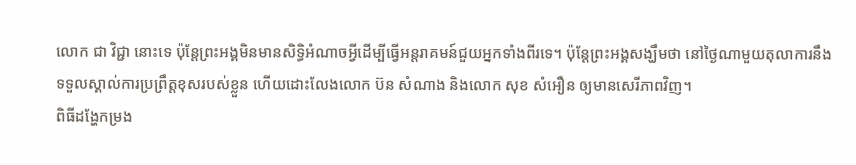លោក ជា វិជ្ជា នោះទេ ប៉ុន្តែព្រះអង្គមិនមានសិទ្ធិអំណាចអ្វីដើម្បីធ្វើអន្តរាគមន៍ជួយអ្នកទាំងពីរទេ។ ប៉ុន្តែព្រះអង្គសង្ឃឹមថា នៅថ្ងៃណាមួយតុលាការនឹងទទួលស្គាល់ការប្រព្រឹត្តខុសរបស់ខ្លួន ហើយដោះលែងលោក ប៊ន សំណាង និងលោក សុខ សំអឿន ឲ្យមានសេរីភាពវិញ។
ពិធីដង្ហែកម្រង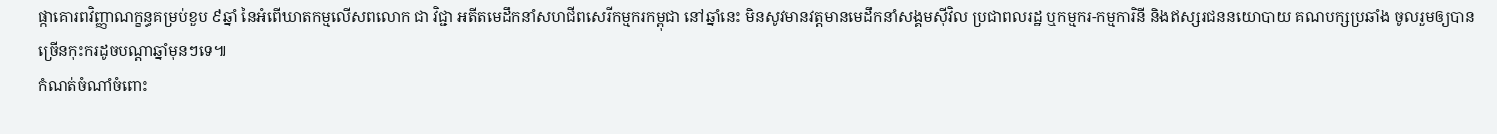ផ្កាគោរពវិញ្ញាណក្ខន្ធគម្រប់ខួប ៩ឆ្នាំ នៃអំពើឃាតកម្មលើសពលោក ជា វិជ្ជា អតីតមេដឹកនាំសហជីពសេរីកម្មករកម្ពុជា នៅឆ្នាំនេះ មិនសូវមានវត្តមានមេដឹកនាំសង្គមស៊ីវិល ប្រជាពលរដ្ឋ ឬកម្មករ-កម្មការិនី និងឥស្សរជននយោបាយ គណបក្សប្រឆាំង ចូលរួមឲ្យបានច្រើនកុះករដូចបណ្ដាឆ្នាំមុនៗទេ៕
កំណត់ចំណាំចំពោះ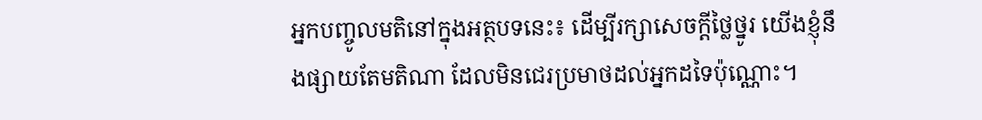អ្នកបញ្ចូលមតិនៅក្នុងអត្ថបទនេះ៖ ដើម្បីរក្សាសេចក្ដីថ្លៃថ្នូរ យើងខ្ញុំនឹងផ្សាយតែមតិណា ដែលមិនជេរប្រមាថដល់អ្នកដទៃប៉ុណ្ណោះ។